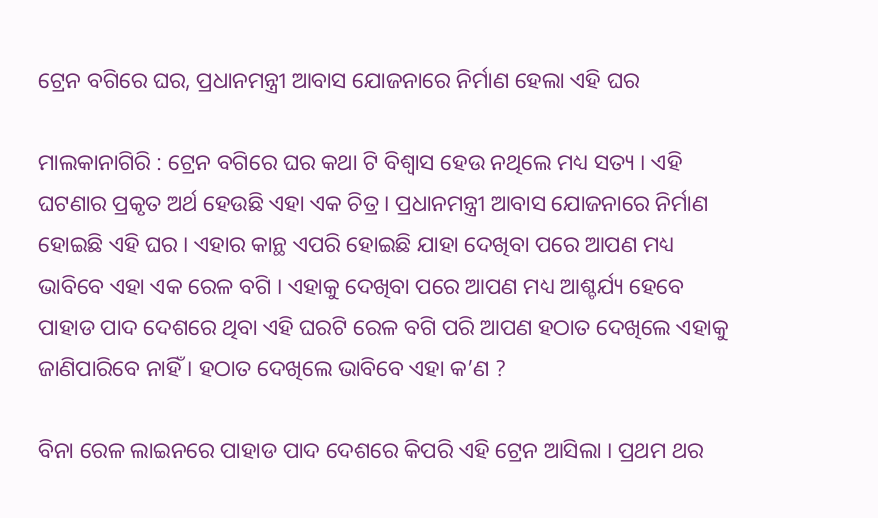ଟ୍ରେନ ବଗିରେ ଘର, ପ୍ରଧାନମନ୍ତ୍ରୀ ଆବାସ ଯୋଜନାରେ ନିର୍ମାଣ ହେଲା ଏହି ଘର

ମାଲକାନାଗିରି : ଟ୍ରେନ ବଗିରେ ଘର କଥା ଟି ବିଶ୍ୱାସ ହେଉ ନଥିଲେ ମଧ୍ୟ ସତ୍ୟ । ଏହି ଘଟଣାର ପ୍ରକୃତ ଅର୍ଥ ହେଉଛି ଏହା ଏକ ଚିତ୍ର । ପ୍ରଧାନମନ୍ତ୍ରୀ ଆବାସ ଯୋଜନାରେ ନିର୍ମାଣ ହୋଇଛି ଏହି ଘର । ଏହାର କାନ୍ଥ ଏପରି ହୋଇଛି ଯାହା ଦେଖିବା ପରେ ଆପଣ ମଧ୍ୟ ଭାବିବେ ଏହା ଏକ ରେଳ ବଗି । ଏହାକୁ ଦେଖିବା ପରେ ଆପଣ ମଧ୍ୟ ଆଶ୍ଚର୍ଯ୍ୟ ହେବେ ପାହାଡ ପାଦ ଦେଶରେ ଥିବା ଏହି ଘରଟି ରେଳ ବଗି ପରି ଆପଣ ହଠାତ ଦେଖିଲେ ଏହାକୁ ଜାଣିପାରିବେ ନାହିଁ । ହଠାତ ଦେଖିଲେ ଭାବିବେ ଏହା କ’ଣ ?

ବିନା ରେଳ ଲାଇନରେ ପାହାଡ ପାଦ ଦେଶରେ କିପରି ଏହି ଟ୍ରେନ ଆସିଲା । ପ୍ରଥମ ଥର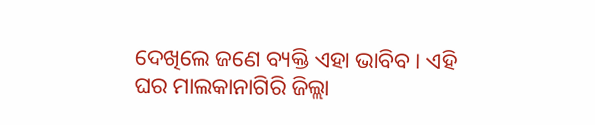ଦେଖିଲେ ଜଣେ ବ୍ୟକ୍ତି ଏହା ଭାବିବ । ଏହି ଘର ମାଲକାନାଗିରି ଜିଲ୍ଲା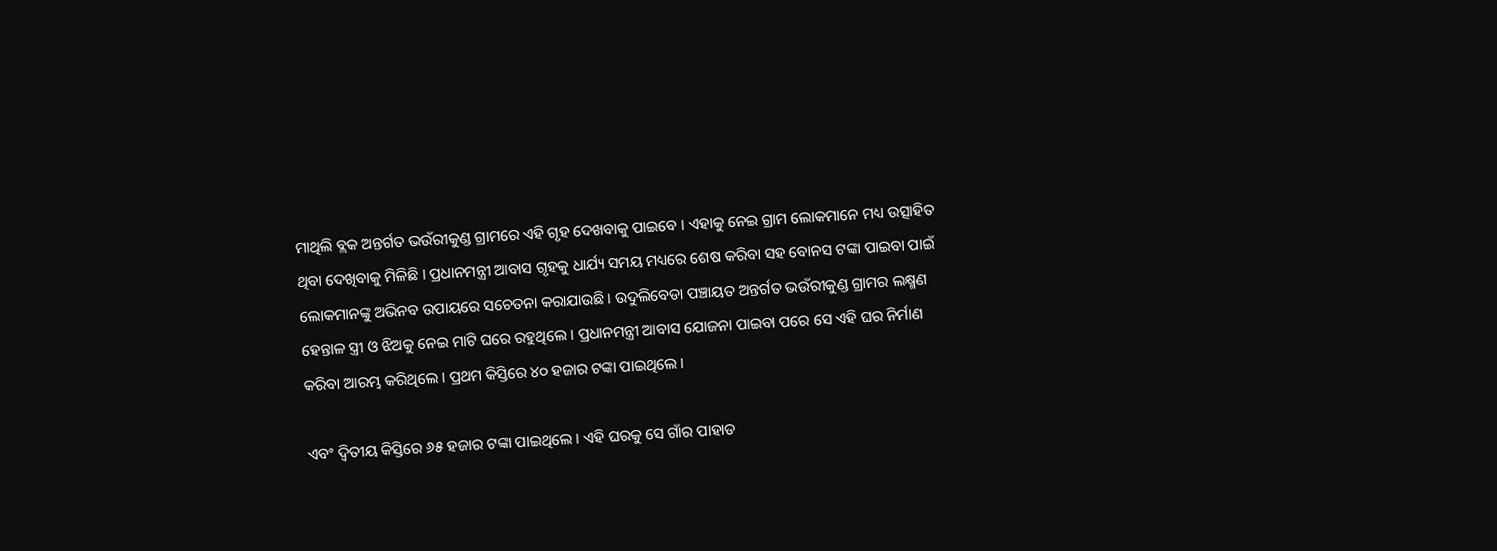ମାଥିଲି ବ୍ଲକ ଅନ୍ତର୍ଗତ ଭଉଁରୀକୁଣ୍ଡ ଗ୍ରାମରେ ଏହି ଗୃହ ଦେଖବାକୁ ପାଇବେ । ଏହାକୁ ନେଇ ଗ୍ରାମ ଲୋକମାନେ ମଧ୍ୟ ଉତ୍ସାହିତ ଥିବା ଦେଖିବାକୁ ମିଳିଛି । ପ୍ରଧାନମନ୍ତ୍ରୀ ଆବାସ ଗୃହକୁ ଧାର୍ଯ୍ୟ ସମୟ ମଧ୍ୟରେ ଶେଷ କରିବା ସହ ବୋନସ ଟଙ୍କା ପାଇବା ପାଇଁ ଲୋକମାନଙ୍କୁ ଅଭିନବ ଉପାୟରେ ସଚେତନା କରାଯାଉଛି । ଉଦୁଲିବେଡା ପଞ୍ଚାୟତ ଅନ୍ତର୍ଗତ ଭଉଁରୀକୁଣ୍ଡ ଗ୍ରାମର ଲକ୍ଷ୍ମଣ ହେନ୍ତାଳ ସ୍ତ୍ରୀ ଓ ଝିଅକୁ ନେଇ ମାଟି ଘରେ ରହୁଥିଲେ । ପ୍ରଧାନମନ୍ତ୍ରୀ ଆବାସ ଯୋଜନା ପାଇବା ପରେ ସେ ଏହି ଘର ନିର୍ମାଣ କରିବା ଆରମ୍ଭ କରିଥିଲେ । ପ୍ରଥମ କିସ୍ତିରେ ୪୦ ହଜାର ଟଙ୍କା ପାଇଥିଲେ ।

ଏବଂ ଦ୍ୱିତୀୟ କିସ୍ତିରେ ୬୫ ହଜାର ଟଙ୍କା ପାଇଥିଲେ । ଏହି ଘରକୁ ସେ ଗାଁର ପାହାଡ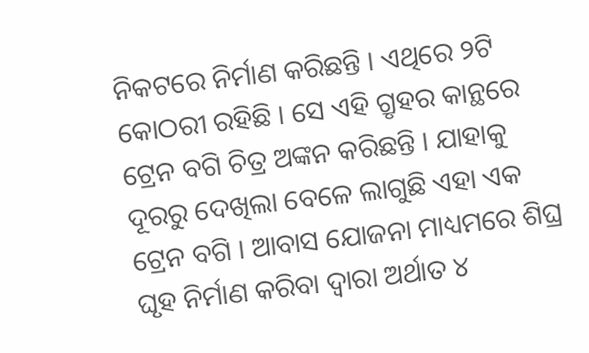ନିକଟରେ ନିର୍ମାଣ କରିଛନ୍ତି । ଏଥିରେ ୨ଟି କୋଠରୀ ରହିଛି । ସେ ଏହି ଗ୍ରୃହର କାନ୍ଥରେ ଟ୍ରେନ ବଗି ଚିତ୍ର ଅଙ୍କନ କରିଛନ୍ତି । ଯାହାକୁ ଦୂରରୁ ଦେଖିଲା ବେଳେ ଲାଗୁଛି ଏହା ଏକ ଟ୍ରେନ ବଗି । ଆବାସ ଯୋଜନା ମାଧ୍ୟମରେ ଶିଘ୍ର ଘୃହ ନିର୍ମାଣ କରିବା ଦ୍ୱାରା ଅର୍ଥାତ ୪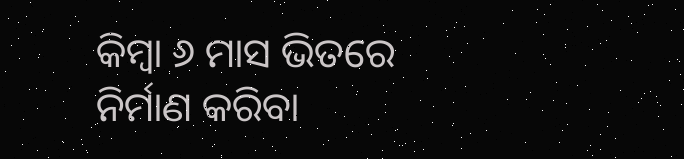କିମ୍ବା ୬ ମାସ ଭିତରେ ନିର୍ମାଣ କରିବା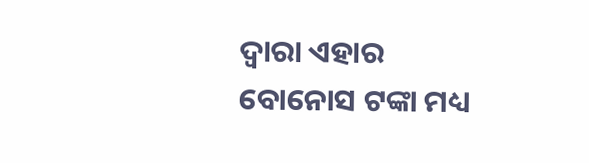ଦ୍ୱାରା ଏହାର ବୋନୋସ ଟଙ୍କା ମଧ୍ୟ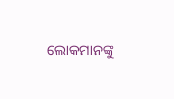ଲୋକମାନଙ୍କୁ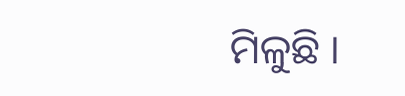ମିଳୁଛି ।